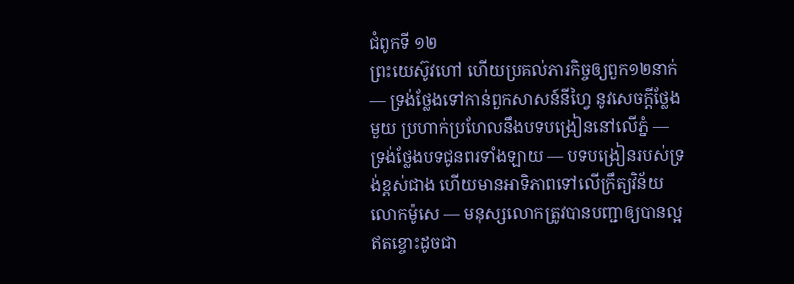ជំពូកទី ១២
ព្រះយេស៊ូវហៅ ហើយប្រគល់ភារកិច្ចឲ្យពួក១២នាក់ — ទ្រង់ថ្លែងទៅកាន់ពួកសាសន៍នីហ្វៃ នូវសេចក្ដីថ្លែងមួយ ប្រហាក់ប្រហែលនឹងបទបង្រៀននៅលើភ្នំ — ទ្រង់ថ្លែងបទជូនពរទាំងឡាយ — បទបង្រៀនរបស់ទ្រង់ខ្ពស់ជាង ហើយមានអាទិភាពទៅលើក្រឹត្យវិន័យលោកម៉ូសេ — មនុស្សលោកត្រូវបានបញ្ជាឲ្យបានល្អឥតខ្ចោះដូចជា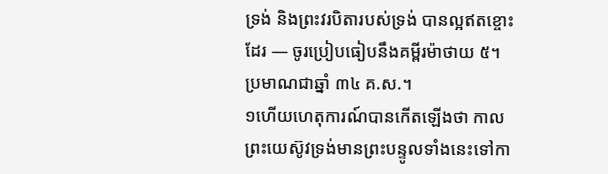ទ្រង់ និងព្រះវរបិតារបស់ទ្រង់ បានល្អឥតខ្ចោះដែរ — ចូរប្រៀបធៀបនឹងគម្ពីរម៉ាថាយ ៥។ ប្រមាណជាឆ្នាំ ៣៤ គ.ស.។
១ហើយហេតុការណ៍បានកើតឡើងថា កាលព្រះយេស៊ូវទ្រង់មានព្រះបន្ទូលទាំងនេះទៅកា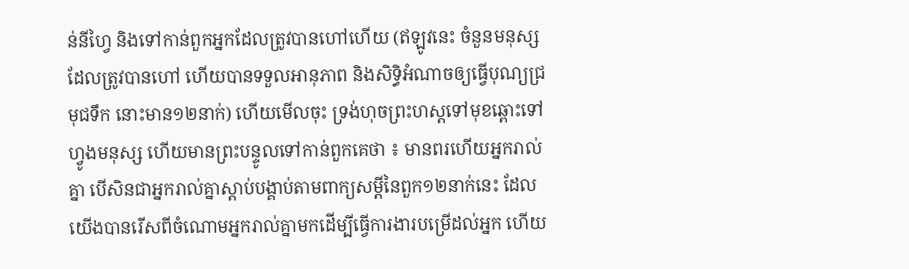ន់នីហ្វៃ និងទៅកាន់ពួកអ្នកដែលត្រូវបានហៅហើយ (ឥឡូវនេះ ចំនួនមនុស្សដែលត្រូវបានហៅ ហើយបានទទួលអានុភាព និងសិទ្ធិអំណាចឲ្យធ្វើបុណ្យជ្រមុជទឹក នោះមាន១២នាក់) ហើយមើលចុះ ទ្រង់ហុចព្រះហស្តទៅមុខឆ្ពោះទៅហ្វូងមនុស្ស ហើយមានព្រះបន្ទូលទៅកាន់ពួកគេថា ៖ មានពរហើយអ្នករាល់គ្នា បើសិនជាអ្នករាល់គ្នាស្ដាប់បង្គាប់តាមពាក្យសម្ដីនៃពួក១២នាក់នេះ ដែលយើងបានរើសពីចំណោមអ្នករាល់គ្នាមកដើម្បីធ្វើការងារបម្រើដល់អ្នក ហើយ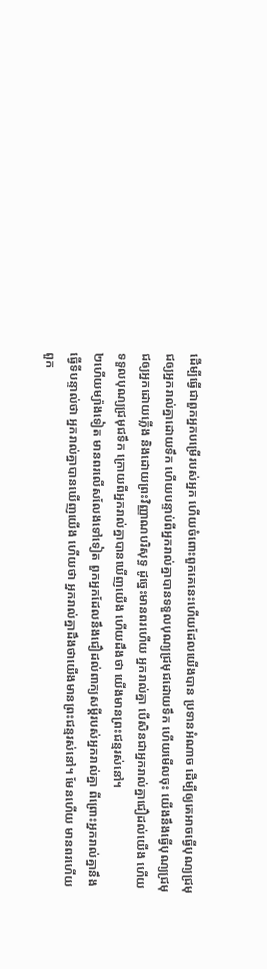ដើម្បីធ្វើជាពួកអ្នកបម្រើរបស់អ្នក ហើយចំពោះពួកគេនេះហើយដែលយើងបាន ប្រទានអំណាច ដើម្បីឲ្យគេអាចធ្វើបុណ្យជ្រមុជឲ្យអ្នករាល់គ្នាដោយទឹក ហើយបន្ទាប់ពីអ្នករាល់គ្នាបានទទួលបុណ្យជ្រមុជដោយទឹក ហើយមើលចុះ យើងនឹងធ្វើបុណ្យជ្រមុជឲ្យអ្នកដោយភ្លើង និងដោយព្រះវិញ្ញាណបរិសុទ្ធ ដូច្នេះមានពរហើយ អ្នករាល់គ្នា បើសិនជាអ្នករាល់គ្នាជឿដល់យើង ហើយទទួលបុណ្យជ្រមុជទឹក ក្រោយពីអ្នករាល់គ្នាបានឃើញយើង ហើយដឹងថា យើងមានព្រះជន្មរស់នៅ។
២ហើយម្យ៉ាងទៀត មានពរលើសលែងទៅទៀត ពួកអ្នកដែលនឹងជឿដល់ពាក្យសម្ដីរបស់អ្នករាល់គ្នា ពីព្រោះអ្នករាល់គ្នានឹងធ្វើទីបន្ទាល់ថា អ្នករាល់គ្នាបានឃើញយើង ហើយថា អ្នករាល់គ្នាដឹងថាយើងមានព្រះជន្មរស់នៅ។ មែនហើយ មានពរហើយ ពួក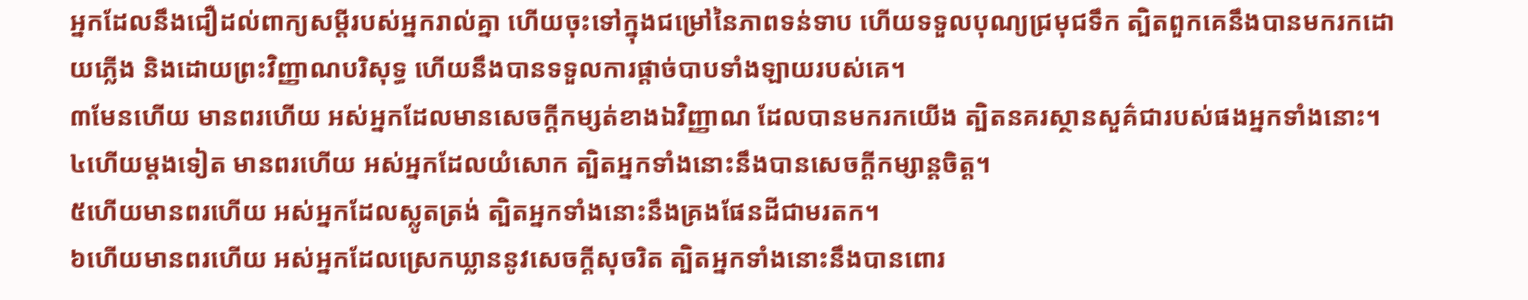អ្នកដែលនឹងជឿដល់ពាក្យសម្ដីរបស់អ្នករាល់គ្នា ហើយចុះទៅក្នុងជម្រៅនៃភាពទន់ទាប ហើយទទួលបុណ្យជ្រមុជទឹក ត្បិតពួកគេនឹងបានមករកដោយភ្លើង និងដោយព្រះវិញ្ញាណបរិសុទ្ធ ហើយនឹងបានទទួលការផ្ដាច់បាបទាំងឡាយរបស់គេ។
៣មែនហើយ មានពរហើយ អស់អ្នកដែលមានសេចក្ដីកម្សត់ខាងឯវិញ្ញាណ ដែលបានមករកយើង ត្បិតនគរស្ថានសួគ៌ជារបស់ផងអ្នកទាំងនោះ។
៤ហើយម្ដងទៀត មានពរហើយ អស់អ្នកដែលយំសោក ត្បិតអ្នកទាំងនោះនឹងបានសេចក្ដីកម្សាន្ដចិត្ត។
៥ហើយមានពរហើយ អស់អ្នកដែលស្លូតត្រង់ ត្បិតអ្នកទាំងនោះនឹងគ្រងផែនដីជាមរតក។
៦ហើយមានពរហើយ អស់អ្នកដែលស្រេកឃ្លាននូវសេចក្ដីសុចរិត ត្បិតអ្នកទាំងនោះនឹងបានពោរ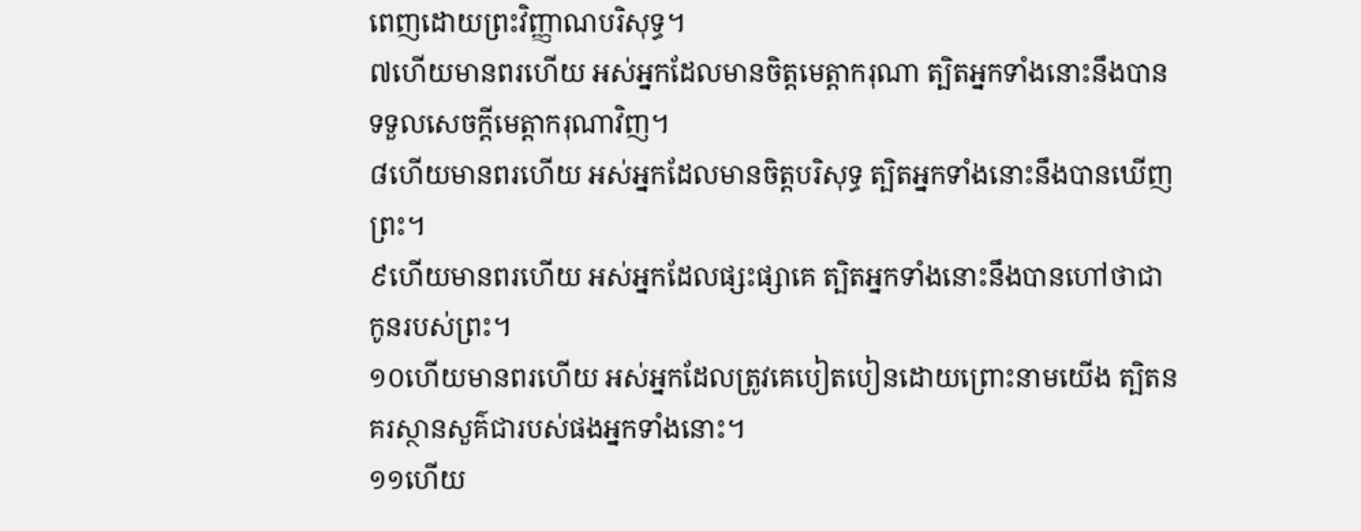ពេញដោយព្រះវិញ្ញាណបរិសុទ្ធ។
៧ហើយមានពរហើយ អស់អ្នកដែលមានចិត្តមេត្តាករុណា ត្បិតអ្នកទាំងនោះនឹងបានទទួលសេចក្ដីមេត្តាករុណាវិញ។
៨ហើយមានពរហើយ អស់អ្នកដែលមានចិត្តបរិសុទ្ធ ត្បិតអ្នកទាំងនោះនឹងបានឃើញព្រះ។
៩ហើយមានពរហើយ អស់អ្នកដែលផ្សះផ្សាគេ ត្បិតអ្នកទាំងនោះនឹងបានហៅថាជាកូនរបស់ព្រះ។
១០ហើយមានពរហើយ អស់អ្នកដែលត្រូវគេបៀតបៀនដោយព្រោះនាមយើង ត្បិតនគរស្ថានសួគ៌ជារបស់ផងអ្នកទាំងនោះ។
១១ហើយ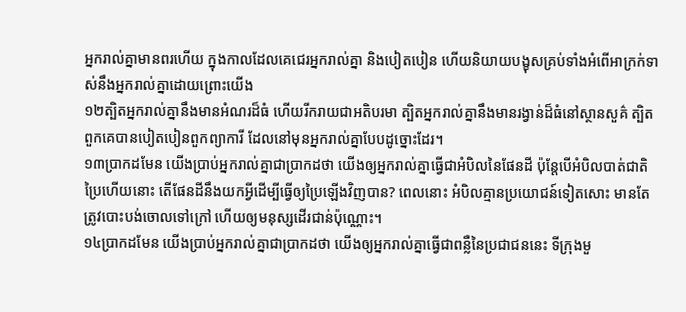អ្នករាល់គ្នាមានពរហើយ ក្នុងកាលដែលគេជេរអ្នករាល់គ្នា និងបៀតបៀន ហើយនិយាយបង្ខុសគ្រប់ទាំងអំពើអាក្រក់ទាស់នឹងអ្នករាល់គ្នាដោយព្រោះយើង
១២ត្បិតអ្នករាល់គ្នានឹងមានអំណរដ៏ធំ ហើយរីករាយជាអតិបរមា ត្បិតអ្នករាល់គ្នានឹងមានរង្វាន់ដ៏ធំនៅស្ថានសួគ៌ ត្បិតពួកគេបានបៀតបៀនពួកព្យាការី ដែលនៅមុនអ្នករាល់គ្នាបែបដូច្នោះដែរ។
១៣ប្រាកដមែន យើងប្រាប់អ្នករាល់គ្នាជាប្រាកដថា យើងឲ្យអ្នករាល់គ្នាធ្វើជាអំបិលនៃផែនដី ប៉ុន្តែបើអំបិលបាត់ជាតិប្រៃហើយនោះ តើផែនដីនឹងយកអ្វីដើម្បីធ្វើឲ្យប្រៃឡើងវិញបាន? ពេលនោះ អំបិលគ្មានប្រយោជន៍ទៀតសោះ មានតែត្រូវបោះបង់ចោលទៅក្រៅ ហើយឲ្យមនុស្សដើរជាន់ប៉ុណ្ណោះ។
១៤ប្រាកដមែន យើងប្រាប់អ្នករាល់គ្នាជាប្រាកដថា យើងឲ្យអ្នករាល់គ្នាធ្វើជាពន្លឺនៃប្រជាជននេះ ទីក្រុងមួ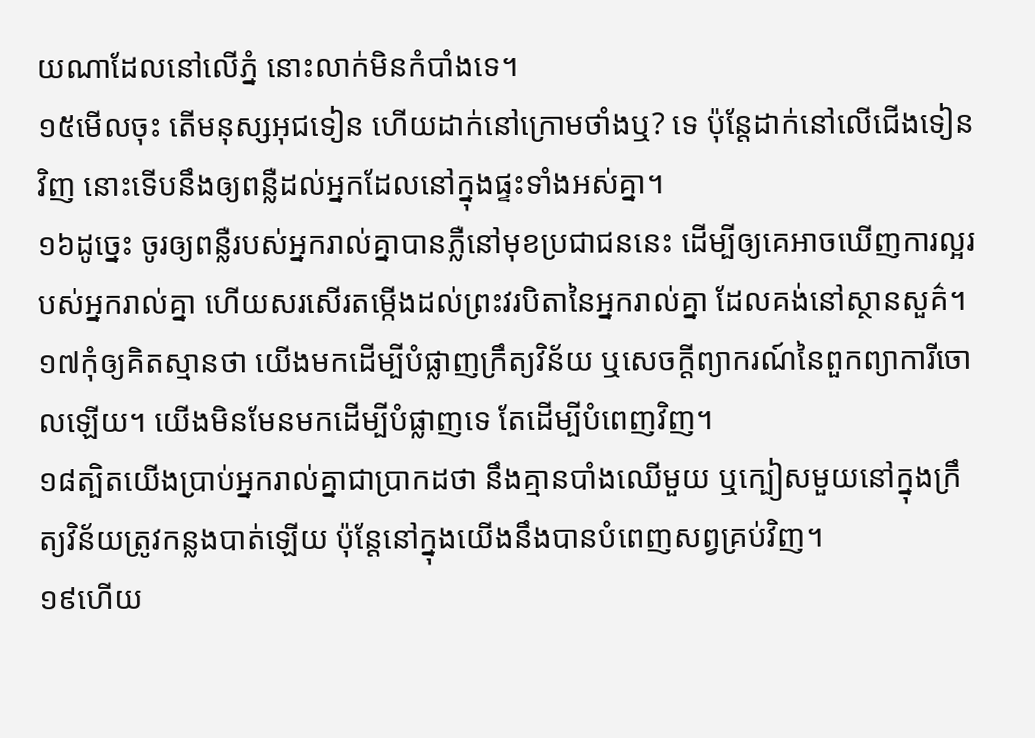យណាដែលនៅលើភ្នំ នោះលាក់មិនកំបាំងទេ។
១៥មើលចុះ តើមនុស្សអុជទៀន ហើយដាក់នៅក្រោមថាំងឬ? ទេ ប៉ុន្តែដាក់នៅលើជើងទៀនវិញ នោះទើបនឹងឲ្យពន្លឺដល់អ្នកដែលនៅក្នុងផ្ទះទាំងអស់គ្នា។
១៦ដូច្នេះ ចូរឲ្យពន្លឺរបស់អ្នករាល់គ្នាបានភ្លឺនៅមុខប្រជាជននេះ ដើម្បីឲ្យគេអាចឃើញការល្អរបស់អ្នករាល់គ្នា ហើយសរសើរតម្កើងដល់ព្រះវរបិតានៃអ្នករាល់គ្នា ដែលគង់នៅស្ថានសួគ៌។
១៧កុំឲ្យគិតស្មានថា យើងមកដើម្បីបំផ្លាញក្រឹត្យវិន័យ ឬសេចក្ដីព្យាករណ៍នៃពួកព្យាការីចោលឡើយ។ យើងមិនមែនមកដើម្បីបំផ្លាញទេ តែដើម្បីបំពេញវិញ។
១៨ត្បិតយើងប្រាប់អ្នករាល់គ្នាជាប្រាកដថា នឹងគ្មានបាំងឈើមួយ ឬក្បៀសមួយនៅក្នុងក្រឹត្យវិន័យត្រូវកន្លងបាត់ឡើយ ប៉ុន្តែនៅក្នុងយើងនឹងបានបំពេញសព្វគ្រប់វិញ។
១៩ហើយ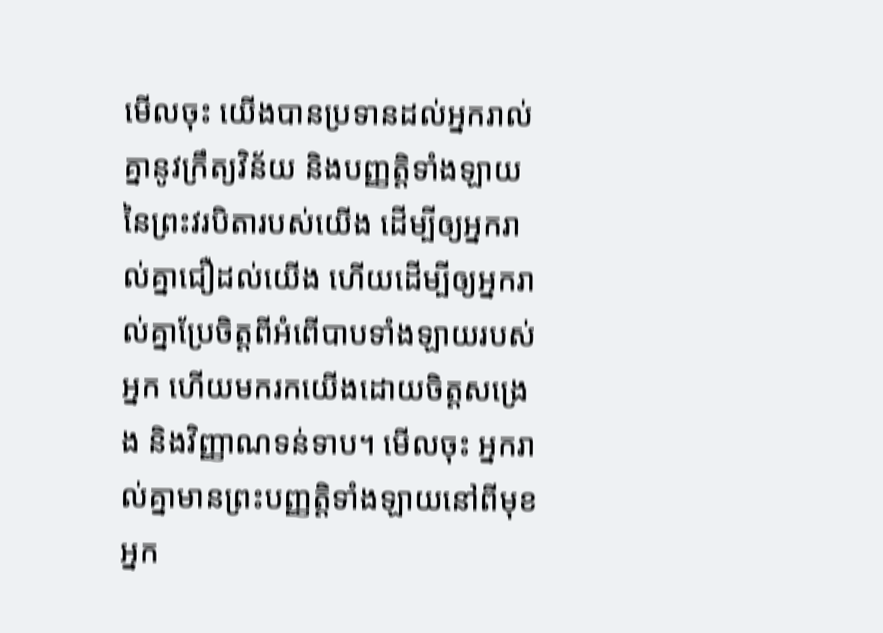មើលចុះ យើងបានប្រទានដល់អ្នករាល់គ្នានូវក្រឹត្យវិន័យ និងបញ្ញត្តិទាំងឡាយ នៃព្រះវរបិតារបស់យើង ដើម្បីឲ្យអ្នករាល់គ្នាជឿដល់យើង ហើយដើម្បីឲ្យអ្នករាល់គ្នាប្រែចិត្តពីអំពើបាបទាំងឡាយរបស់អ្នក ហើយមករកយើងដោយចិត្តសង្រេង និងវិញ្ញាណទន់ទាប។ មើលចុះ អ្នករាល់គ្នាមានព្រះបញ្ញត្តិទាំងឡាយនៅពីមុខអ្នក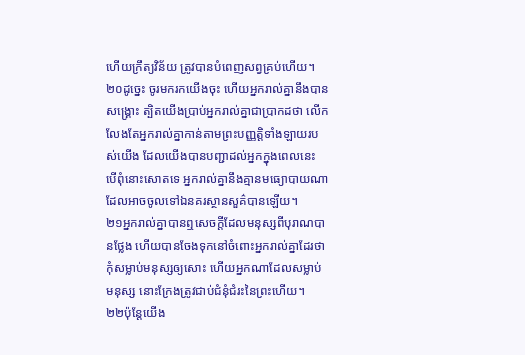ហើយក្រឹត្យវិន័យ ត្រូវបានបំពេញសព្វគ្រប់ហើយ។
២០ដូច្នេះ ចូរមករកយើងចុះ ហើយអ្នករាល់គ្នានឹងបានសង្គ្រោះ ត្បិតយើងប្រាប់អ្នករាល់គ្នាជាប្រាកដថា លើកលែងតែអ្នករាល់គ្នាកាន់តាមព្រះបញ្ញត្តិទាំងឡាយរបស់យើង ដែលយើងបានបញ្ជាដល់អ្នកក្នុងពេលនេះ បើពុំនោះសោតទេ អ្នករាល់គ្នានឹងគ្មានមធ្យោបាយណា ដែលអាចចូលទៅឯនគរស្ថានសួគ៌បានឡើយ។
២១អ្នករាល់គ្នាបានឮសេចក្ដីដែលមនុស្សពីបុរាណបានថ្លែង ហើយបានចែងទុកនៅចំពោះអ្នករាល់គ្នាដែរថា កុំសម្លាប់មនុស្សឲ្យសោះ ហើយអ្នកណាដែលសម្លាប់មនុស្ស នោះក្រែងត្រូវជាប់ជំនុំជំរះនៃព្រះហើយ។
២២ប៉ុន្តែយើង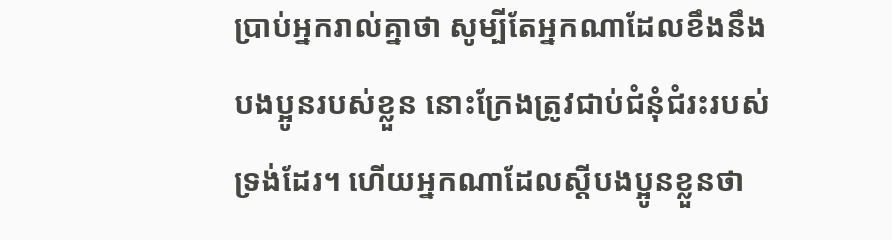ប្រាប់អ្នករាល់គ្នាថា សូម្បីតែអ្នកណាដែលខឹងនឹងបងប្អូនរបស់ខ្លួន នោះក្រែងត្រូវជាប់ជំនុំជំរះរបស់ទ្រង់ដែរ។ ហើយអ្នកណាដែលស្ដីបងប្អូនខ្លួនថា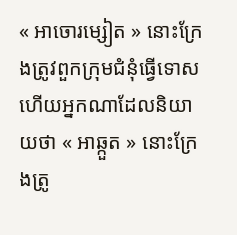« អាចោរម្សៀត » នោះក្រែងត្រូវពួកក្រុមជំនុំធ្វើទោស ហើយអ្នកណាដែលនិយាយថា « អាឆ្កួត » នោះក្រែងត្រូ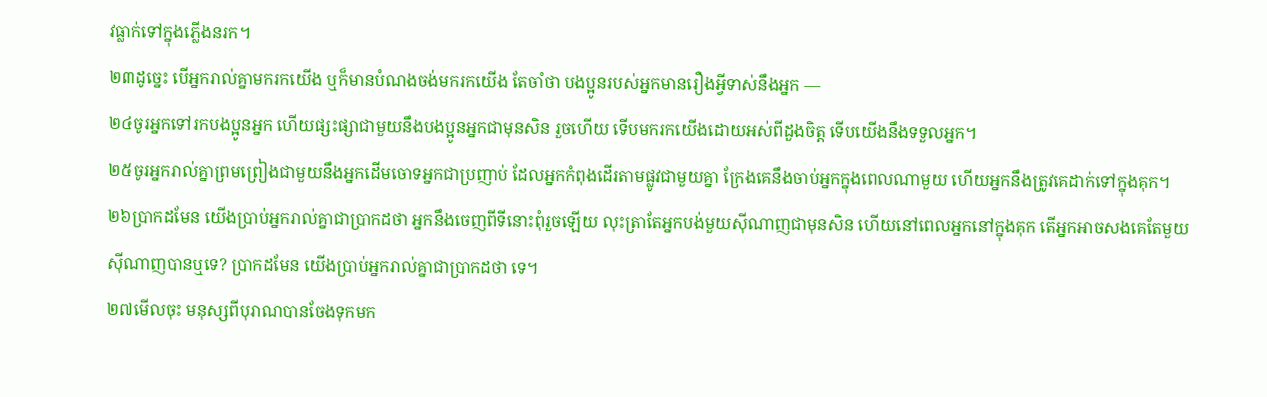វធ្លាក់ទៅក្នុងភ្លើងនរក។
២៣ដូច្នេះ បើអ្នករាល់គ្នាមករកយើង ឬក៏មានបំណងចង់មករកយើង តែចាំថា បងប្អូនរបស់អ្នកមានរឿងអ្វីទាស់នឹងអ្នក —
២៤ចូរអ្នកទៅរកបងប្អូនអ្នក ហើយផ្សះផ្សាជាមួយនឹងបងប្អូនអ្នកជាមុនសិន រួចហើយ ទើបមករកយើងដោយអស់ពីដួងចិត្ត ទើបយើងនឹងទទួលអ្នក។
២៥ចូរអ្នករាល់គ្នាព្រមព្រៀងជាមួយនឹងអ្នកដើមចោទអ្នកជាប្រញាប់ ដែលអ្នកកំពុងដើរតាមផ្លូវជាមួយគ្នា ក្រែងគេនឹងចាប់អ្នកក្នុងពេលណាមួយ ហើយអ្នកនឹងត្រូវគេដាក់ទៅក្នុងគុក។
២៦ប្រាកដមែន យើងប្រាប់អ្នករាល់គ្នាជាប្រាកដថា អ្នកនឹងចេញពីទីនោះពុំរួចឡើយ លុះត្រាតែអ្នកបង់មួយស៊ីណាញជាមុនសិន ហើយនៅពេលអ្នកនៅក្នុងគុក តើអ្នកអាចសងគេតែមួយស៊ីណាញបានឬទេ? ប្រាកដមែន យើងប្រាប់អ្នករាល់គ្នាជាប្រាកដថា ទេ។
២៧មើលចុះ មនុស្សពីបុរាណបានចែងទុកមក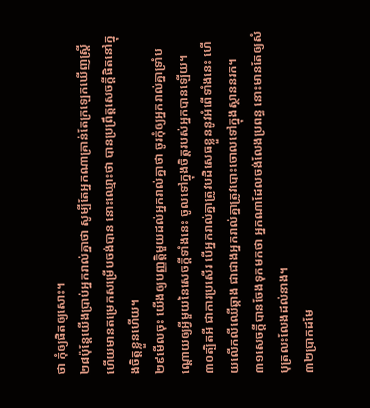ថា កុំឲ្យផិតឲ្យសោះ។
២៨ប៉ុន្តែយើងប្រាប់អ្នករាល់គ្នាថា សូម្បីតែអ្នកណាគ្រាន់តែក្រឡេកឃើញស្ត្រី ហើយមានតម្រេកសម្រើបចង់បាន នោះឈ្មោះថា បានប្រព្រឹត្តសេចក្ដីផិតនៅក្នុងចិត្តខ្លួនហើយ។
២៩មើលចុះ យើងឲ្យបញ្ញត្តិមួយដល់អ្នករាល់គ្នាថា ចូរកុំឲ្យអ្នករាល់គ្នាទ្រាំបណ្ដោយឲ្យអ្វីមួយនៃសេចក្ដីទាំងនេះ ចូលទៅក្នុងចិត្តរបស់អ្នកបានឡើយ។
៣០ត្បិតអី ជាការប្រសើរ បើអ្នករាល់គ្នាត្រូវបដិសេធខ្លួននូវអំពើទាំងនេះ ហើយលើកលីឈើឆ្កាង ជាជាងអ្នករាល់គ្នាត្រូវបោះចោលទៅក្នុងស្ថាននរក។
៣១សេចក្ដីបានចែងទុកមកថា អ្នកណាដែលចង់លែងប្រពន្ធ នោះមានតែឲ្យសំបុត្រលះលែងដល់នាង។
៣២ប្រាកដមែ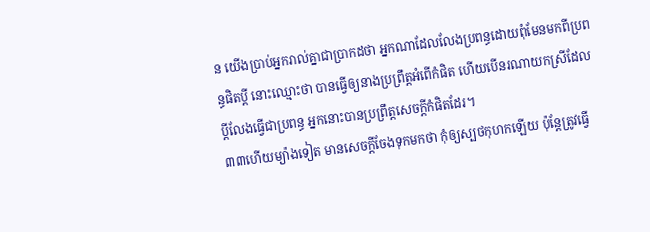ន យើងប្រាប់អ្នករាល់គ្នាជាប្រាកដថា អ្នកណាដែលលែងប្រពន្ធដោយពុំមែនមកពីប្រពន្ធផិតប្ដី នោះឈ្មោះថា បានធ្វើឲ្យនាងប្រព្រឹត្តអំពើកំផិត ហើយបើនរណាយកស្រីដែលប្ដីលែងធ្វើជាប្រពន្ធ អ្នកនោះបានប្រព្រឹត្តសេចក្ដីកំផិតដែរ។
៣៣ហើយម្យ៉ាងទៀត មានសេចក្ដីចែងទុកមកថា កុំឲ្យស្បថកុហកឡើយ ប៉ុន្តែត្រូវធ្វើ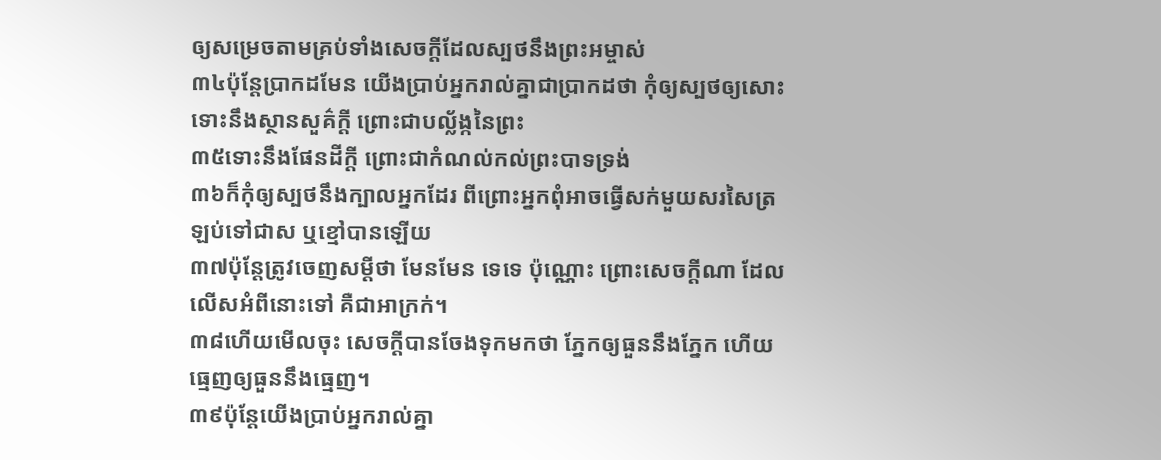ឲ្យសម្រេចតាមគ្រប់ទាំងសេចក្ដីដែលស្បថនឹងព្រះអម្ចាស់
៣៤ប៉ុន្តែប្រាកដមែន យើងប្រាប់អ្នករាល់គ្នាជាប្រាកដថា កុំឲ្យស្បថឲ្យសោះ ទោះនឹងស្ថានសួគ៌ក្ដី ព្រោះជាបល្ល័ង្កនៃព្រះ
៣៥ទោះនឹងផែនដីក្ដី ព្រោះជាកំណល់កល់ព្រះបាទទ្រង់
៣៦ក៏កុំឲ្យស្បថនឹងក្បាលអ្នកដែរ ពីព្រោះអ្នកពុំអាចធ្វើសក់មួយសរសៃត្រឡប់ទៅជាស ឬខ្មៅបានឡើយ
៣៧ប៉ុន្តែត្រូវចេញសម្ដីថា មែនមែន ទេទេ ប៉ុណ្ណោះ ព្រោះសេចក្ដីណា ដែលលើសអំពីនោះទៅ គឺជាអាក្រក់។
៣៨ហើយមើលចុះ សេចក្ដីបានចែងទុកមកថា ភ្នែកឲ្យធួននឹងភ្នែក ហើយធ្មេញឲ្យធួននឹងធ្មេញ។
៣៩ប៉ុន្តែយើងប្រាប់អ្នករាល់គ្នា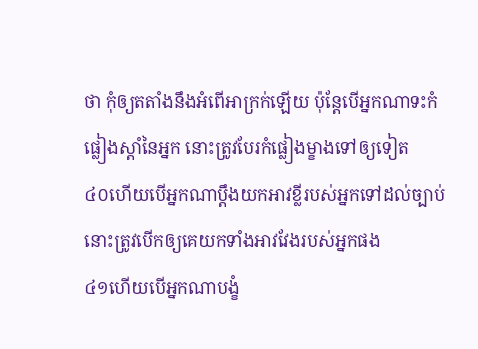ថា កុំឲ្យតតាំងនឹងអំពើអាក្រក់ឡើយ ប៉ុន្តែបើអ្នកណាទះកំផ្លៀងស្ដាំនៃអ្នក នោះត្រូវបែរកំផ្លៀងម្ខាងទៅឲ្យទៀត
៤០ហើយបើអ្នកណាប្ដឹងយកអាវខ្លីរបស់អ្នកទៅដល់ច្បាប់ នោះត្រូវបើកឲ្យគេយកទាំងអាវវែងរបស់អ្នកផង
៤១ហើយបើអ្នកណាបង្ខំ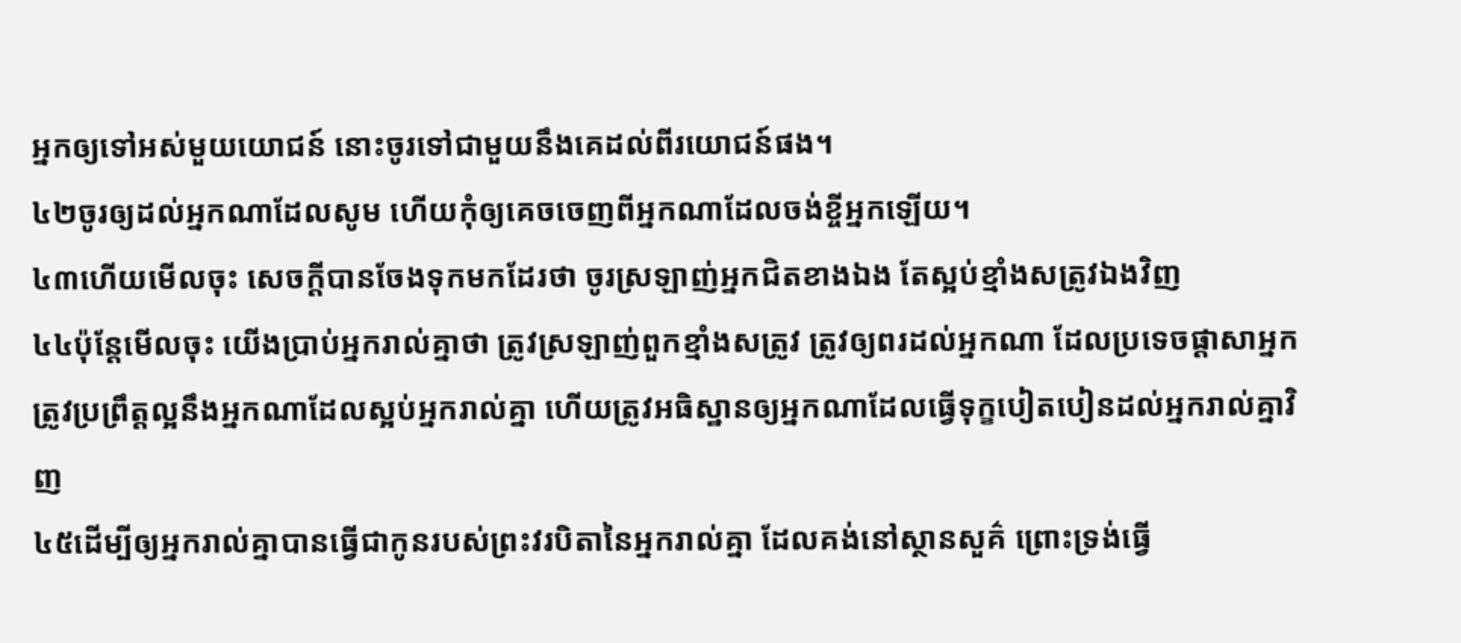អ្នកឲ្យទៅអស់មួយយោជន៍ នោះចូរទៅជាមួយនឹងគេដល់ពីរយោជន៍ផង។
៤២ចូរឲ្យដល់អ្នកណាដែលសូម ហើយកុំឲ្យគេចចេញពីអ្នកណាដែលចង់ខ្ចីអ្នកឡើយ។
៤៣ហើយមើលចុះ សេចក្ដីបានចែងទុកមកដែរថា ចូរស្រឡាញ់អ្នកជិតខាងឯង តែស្អប់ខ្មាំងសត្រូវឯងវិញ
៤៤ប៉ុន្តែមើលចុះ យើងប្រាប់អ្នករាល់គ្នាថា ត្រូវស្រឡាញ់ពួកខ្មាំងសត្រូវ ត្រូវឲ្យពរដល់អ្នកណា ដែលប្រទេចផ្ដាសាអ្នក ត្រូវប្រព្រឹត្តល្អនឹងអ្នកណាដែលស្អប់អ្នករាល់គ្នា ហើយត្រូវអធិស្ឋានឲ្យអ្នកណាដែលធ្វើទុក្ខបៀតបៀនដល់អ្នករាល់គ្នាវិញ
៤៥ដើម្បីឲ្យអ្នករាល់គ្នាបានធ្វើជាកូនរបស់ព្រះវរបិតានៃអ្នករាល់គ្នា ដែលគង់នៅស្ថានសួគ៌ ព្រោះទ្រង់ធ្វើ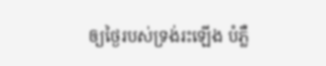ឲ្យថ្ងៃរបស់ទ្រង់រះឡើង បំភ្លឺ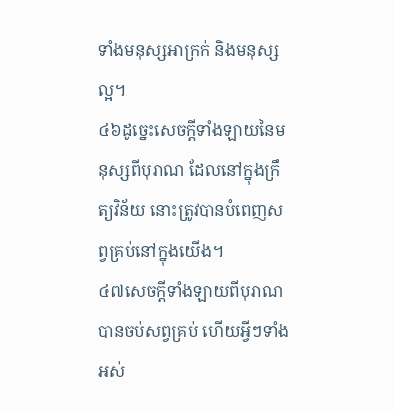ទាំងមនុស្សអាក្រក់ និងមនុស្សល្អ។
៤៦ដូច្នេះសេចក្ដីទាំងឡាយនៃមនុស្សពីបុរាណ ដែលនៅក្នុងក្រឹត្យវិន័យ នោះត្រូវបានបំពេញសព្វគ្រប់នៅក្នុងយើង។
៤៧សេចក្ដីទាំងឡាយពីបុរាណ បានចប់សព្វគ្រប់ ហើយអ្វីៗទាំងអស់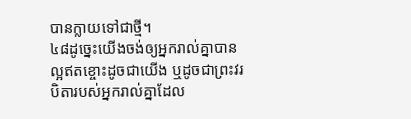បានក្លាយទៅជាថ្មី។
៤៨ដូច្នេះយើងចង់ឲ្យអ្នករាល់គ្នាបានល្អឥតខ្ចោះដូចជាយើង ឬដូចជាព្រះវរបិតារបស់អ្នករាល់គ្នាដែល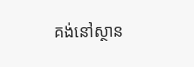គង់នៅស្ថាន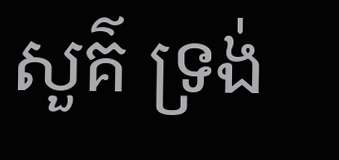សួគ៌ ទ្រង់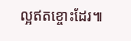ល្អឥតខ្ចោះដែរ៕